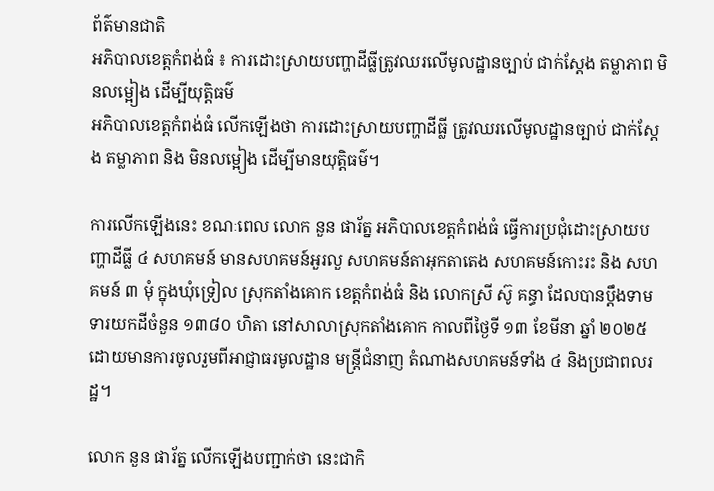ព័ត៌មានជាតិ
អភិបាលខេត្តកំពង់ធំ ៖ ការដោះស្រាយបញ្ហាដីធ្លីត្រូវឈរលើមូលដ្ឋានច្បាប់ ជាក់ស្ដែង តម្លាភាព មិនលម្អៀង ដើម្បីយុត្តិធម៌
អភិបាលខេត្តកំពង់ធំ លើកឡើងថា ការដោះស្រាយបញ្ហាដីធ្លី ត្រូវឈរលើមូលដ្ឋានច្បាប់ ជាក់ស្ដែង តម្លាភាព និង មិនលម្អៀង ដើម្បីមានយុត្តិធម៌។

ការលើកឡើងនេះ ខណៈពេល លោក នួន ផារ័ត្ន អភិបាលខេត្តកំពង់ធំ ធ្វើការប្រជុំដោះស្រាយបញ្ហាដីធ្លី ៤ សហគមន៍ មានសហគមន៍អួរលួ សហគមន៍តាអុកតាតេង សហគមន៍កោះរះ និង សហគមន៍ ៣ មុំ ក្នុងឃុំទ្រៀល ស្រុកតាំងគោក ខេត្តកំពង់ធំ និង លោកស្រី ស៊ូ គន្ធា ដែលបានប្តឹងទាមទារយកដីចំនួន ១៣៨០ ហិតា នៅសាលាស្រុកតាំងគោក កាលពីថ្ងៃទី ១៣ ខែមីនា ឆ្នាំ ២០២៥ ដោយមានការចូលរួមពីអាជ្ញាធរមូលដ្ឋាន មន្ត្រីជំនាញ តំណាងសហគមន៍ទាំង ៤ និងប្រជាពលរដ្ឋ។

លោក នួន ផារ័ត្ន លើកឡើងបញ្ជាក់ថា នេះជាកិ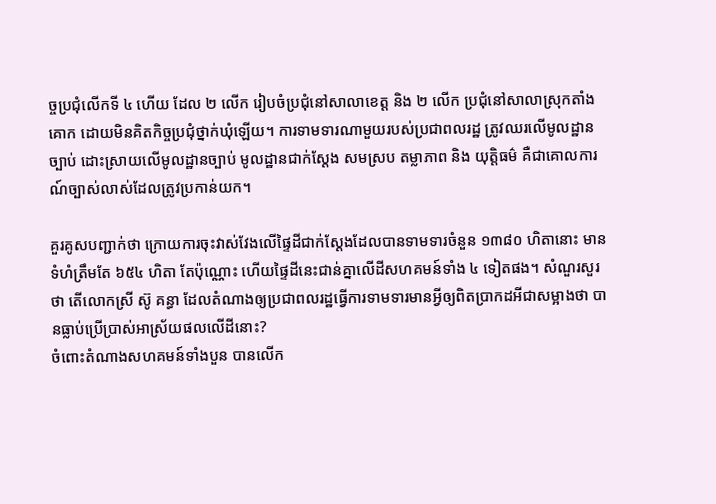ច្ចប្រជុំលើកទី ៤ ហើយ ដែល ២ លើក រៀបចំប្រជុំនៅសាលាខេត្ត និង ២ លើក ប្រជុំនៅសាលាស្រុកតាំងគោក ដោយមិនគិតកិច្ចប្រជុំថ្នាក់ឃុំឡើយ។ ការទាមទារណាមួយរបស់ប្រជាពលរដ្ឋ ត្រូវឈរលើមូលដ្ឋានច្បាប់ ដោះស្រាយលើមូលដ្ឋានច្បាប់ មូលដ្ឋានជាក់ស្ដែង សមស្រប តម្លាភាព និង យុត្តិធម៌ គឺជាគោលការណ៍ច្បាស់លាស់ដែលត្រូវប្រកាន់យក។

គួរគូសបញ្ជាក់ថា ក្រោយការចុះវាស់វែងលើផ្ទៃដីជាក់ស្ដែងដែលបានទាមទារចំនួន ១៣៨០ ហិតានោះ មានទំហំត្រឹមតែ ៦៥៤ ហិតា តែប៉ុណ្ណោះ ហើយផ្ទៃដីនេះជាន់គ្នាលើដីសហគមន៍ទាំង ៤ ទៀតផង។ សំណួរសួរថា តើលោកស្រី ស៊ូ គន្ធា ដែលតំណាងឲ្យប្រជាពលរដ្ឋធ្វើការទាមទារមានអ្វីឲ្យពិតប្រាកដអីជាសម្អាងថា បានធ្លាប់ប្រើប្រាស់អាស្រ័យផលលើដីនោះ?
ចំពោះតំណាងសហគមន៍ទាំងបួន បានលើក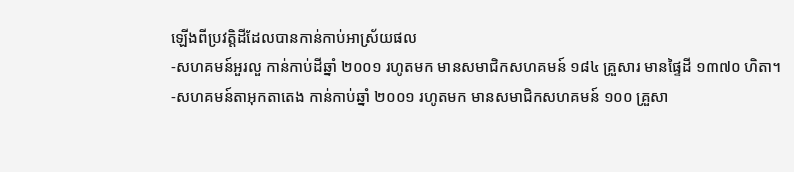ឡើងពីប្រវត្តិដីដែលបានកាន់កាប់អាស្រ័យផល
-សហគមន៍អួរលួ កាន់កាប់ដីឆ្នាំ ២០០១ រហូតមក មានសមាជិកសហគមន៍ ១៨៤ គ្រួសារ មានផ្ទៃដី ១៣៧០ ហិតា។
-សហគមន៍តាអុកតាតេង កាន់កាប់ឆ្នាំ ២០០១ រហូតមក មានសមាជិកសហគមន៍ ១០០ គ្រួសា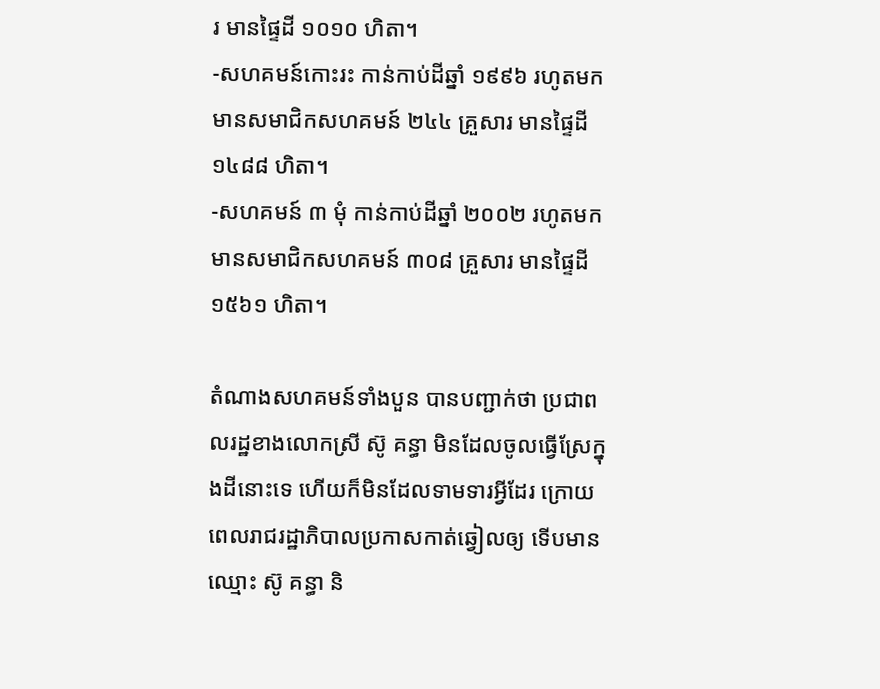រ មានផ្ទៃដី ១០១០ ហិតា។
-សហគមន៍កោះរះ កាន់កាប់ដីឆ្នាំ ១៩៩៦ រហូតមក មានសមាជិកសហគមន៍ ២៤៤ គ្រួសារ មានផ្ទៃដី ១៤៨៨ ហិតា។
-សហគមន៍ ៣ មុំ កាន់កាប់ដីឆ្នាំ ២០០២ រហូតមក មានសមាជិកសហគមន៍ ៣០៨ គ្រួសារ មានផ្ទៃដី១៥៦១ ហិតា។

តំណាងសហគមន៍ទាំងបួន បានបញ្ជាក់ថា ប្រជាពលរដ្ឋខាងលោកស្រី ស៊ូ គន្ធា មិនដែលចូលធ្វើស្រែក្នុងដីនោះទេ ហើយក៏មិនដែលទាមទារអ្វីដែរ ក្រោយពេលរាជរដ្ឋាភិបាលប្រកាសកាត់ឆ្វៀលឲ្យ ទើបមានឈ្មោះ ស៊ូ គន្ធា និ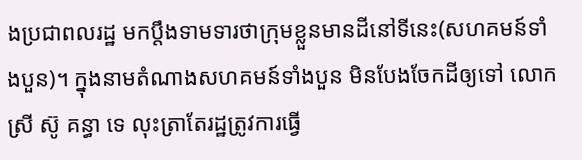ងប្រជាពលរដ្ឋ មកប្តឹងទាមទារថាក្រុមខ្លួនមានដីនៅទីនេះ(សហគមន៍ទាំងបួន)។ ក្នុងនាមតំណាងសហគមន៍ទាំងបួន មិនបែងចែកដីឲ្យទៅ លោកស្រី ស៊ូ គន្ធា ទេ លុះត្រាតែរដ្ឋត្រូវការធ្វើ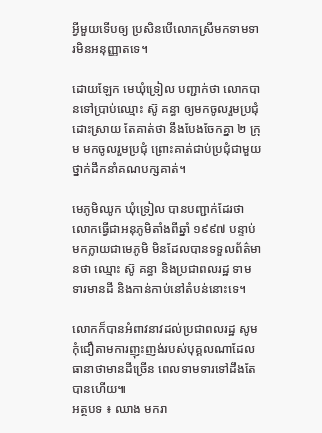អ្វីមួយទើបឲ្យ ប្រសិនបើលោកស្រីមកទាមទារមិនអនុញ្ញាតទេ។

ដោយឡែក មេឃុំទ្រៀល បញ្ជាក់ថា លោកបានទៅប្រាប់ឈ្មោះ ស៊ូ គន្ធា ឲ្យមកចូលរួមប្រជុំដោះស្រាយ តែគាត់ថា នឹងបែងចែកគ្នា ២ ក្រុម មកចូលរួមប្រជុំ ព្រោះគាត់ជាប់ប្រជុំជាមួយថ្នាក់ដឹកនាំគណបក្សគាត់។

មេភូមិឈូក ឃុំទ្រៀល បានបញ្ជាក់ដែរថា លោកធ្វើជាអនុភូមិតាំងពីឆ្នាំ ១៩៩៧ បន្ទាប់មកក្លាយជាមេភូមិ មិនដែលបានទទួលព័ត៌មានថា ឈ្មោះ ស៊ូ គន្ធា និងប្រជាពលរដ្ឋ ទាមទារមានដី និងកាន់កាប់នៅតំបន់នោះទេ។

លោកក៏បានអំពាវនាវដល់ប្រជាពលរដ្ឋ សូមកុំជឿតាមការញុះញង់របស់បុគ្គលណាដែលធានាថាមានដីច្រើន ពេលទាមទារទៅដឹងតែបានហើយ៕
អត្ថបទ ៖ ឈាង មករា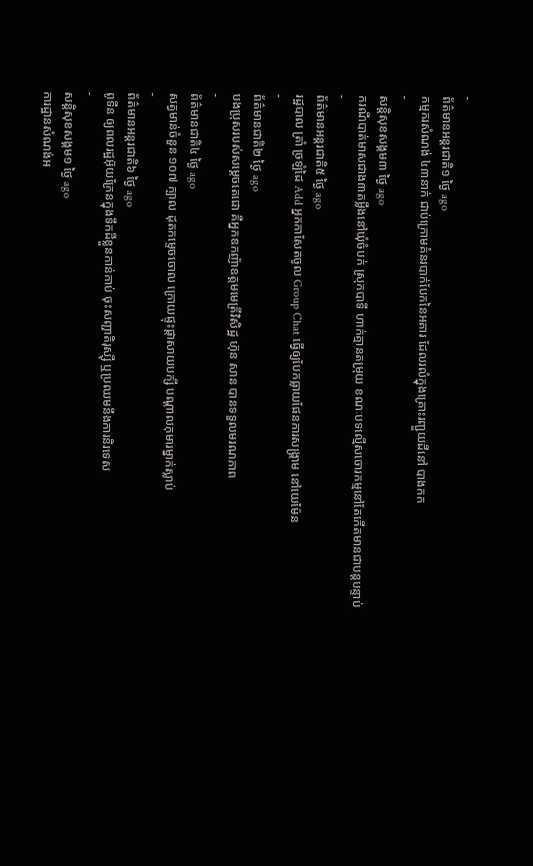-
ព័ត៌មានអន្ដរជាតិ១ ថ្ងៃ ago
កម្មករសំណង់ ៤៣នាក់ ជាប់ក្រោមគំនរបាក់បែកនៃអគារ ដែលរលំក្នុងគ្រោះរញ្ជួយដីនៅ បាងកក
-
សន្តិសុខសង្គម៣ ថ្ងៃ ago
ករណីបាត់មាសជាង៣តម្លឹងនៅឃុំចំបក់ ស្រុកបាទី ហាក់គ្មានតម្រុយ ខណៈបទល្មើសចោរកម្មនៅតែកើតមានជាបន្តបន្ទាប់
-
ព័ត៌មានអន្ដរជាតិ៥ ថ្ងៃ ago
រដ្ឋបាល ត្រាំ ច្រឡំដៃ Add អ្នកកាសែតចូល Group Chat ធ្វើឲ្យបែកធ្លាយផែនការសង្គ្រាម នៅយេម៉ែន
-
ព័ត៌មានជាតិ២ ថ្ងៃ ago
បងប្រុសរបស់សម្ដេចតេជោ គឺអ្នកឧកញ៉ាឧត្តមមេត្រីវិសិដ្ឋ ហ៊ុន សាន បានទទួលមរណភាព
-
ព័ត៌មានជាតិ៤ ថ្ងៃ ago
សត្វមាន់ចំនួន ១០៧ ក្បាល ដុតកម្ទេចចោល ក្រោយផ្ទុះផ្ដាសាយបក្សី បណ្តាលកុមារម្នាក់ស្លាប់
-
ព័ត៌មានអន្ដរជាតិ៦ ថ្ងៃ ago
ពូទីន ឲ្យពលរដ្ឋអ៊ុយក្រែនក្នុងទឹកដីខ្លួនកាន់កាប់ ចុះសញ្ជាតិរុស្ស៊ី ឬប្រឈមនឹងការនិរទេស
-
សន្តិសុខសង្គម១ ថ្ងៃ ago
ការដ្ឋានសំណង់អ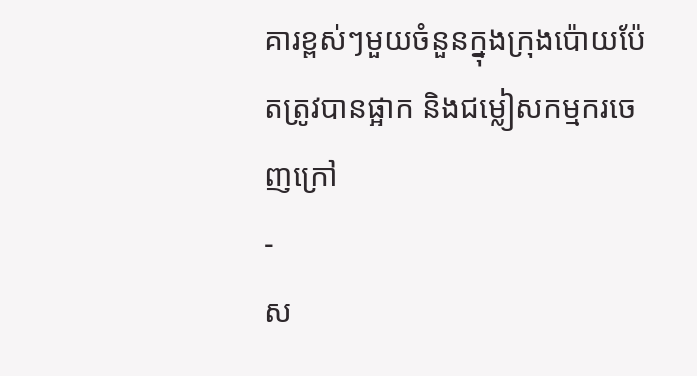គារខ្ពស់ៗមួយចំនួនក្នុងក្រុងប៉ោយប៉ែតត្រូវបានផ្អាក និងជម្លៀសកម្មករចេញក្រៅ
-
ស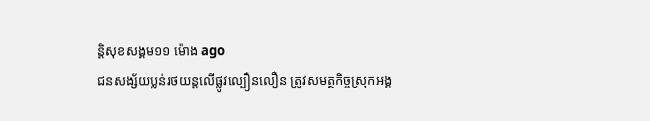ន្តិសុខសង្គម១១ ម៉ោង ago
ជនសង្ស័យប្លន់រថយន្តលើផ្លូវល្បឿនលឿន ត្រូវសមត្ថកិច្ចស្រុកអង្គ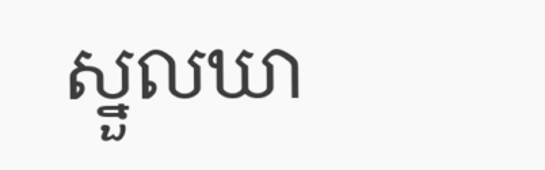ស្នួលឃា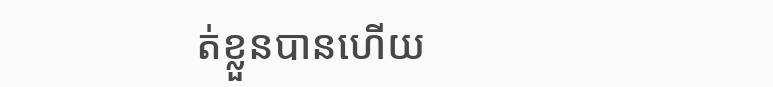ត់ខ្លួនបានហើយ